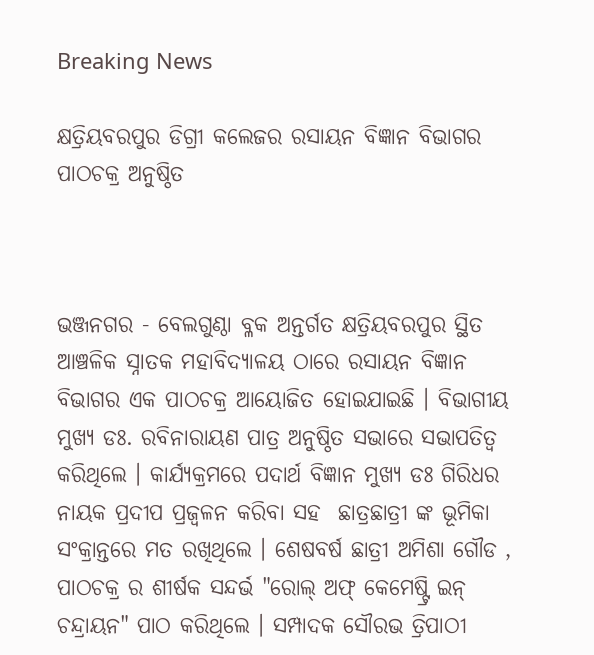Breaking News

କ୍ଷତ୍ରିୟବରପୁର ଡିଗ୍ରୀ କଲେଜର ରସାୟନ ବିଜ୍ଞାନ ବିଭାଗର ପାଠଚକ୍ର ଅନୁଷ୍ଠିତ



ଭଞ୍ଜନଗର - ବେଲଗୁଣ୍ଠା ବ୍ଳକ ଅନ୍ତର୍ଗତ କ୍ଷତ୍ରିୟବରପୁର ସ୍ଥିତ ଆଞ୍ଚଳିକ ସ୍ନାତକ ମହାବିଦ୍ୟାଳୟ ଠାରେ ରସାୟନ ବିଜ୍ଞାନ ବିଭାଗର ଏକ ପାଠଚକ୍ର ଆୟୋଜିତ ହୋଇଯାଇଛି । ବିଭାଗୀୟ ମୁଖ୍ୟ ଡଃ. ରବିନାରାୟଣ ପାତ୍ର ଅନୁଷ୍ଠିତ ସଭାରେ ସଭାପତିତ୍ବ କରିଥିଲେ । କାର୍ଯ୍ୟକ୍ରମରେ ପଦାର୍ଥ ବିଜ୍ଞାନ ମୁଖ୍ୟ ଡଃ ଗିରିଧର ନାୟକ ପ୍ରଦୀପ ପ୍ରଜ୍ବଳନ କରିବା ସହ  ଛାତ୍ରଛାତ୍ରୀ ଙ୍କ ଭୂମିକା ସଂକ୍ରାନ୍ତରେ ମତ ରଖିଥିଲେ । ଶେଷବର୍ଷ ଛାତ୍ରୀ ଅମିଶା ଗୌଡ , ପାଠଚକ୍ର ର ଶୀର୍ଷକ ସନ୍ଦର୍ଭ "ରୋଲ୍ ଅଫ୍ କେମେଷ୍ଟ୍ରି ଇନ୍ ଚନ୍ଦ୍ରାୟନ" ପାଠ କରିଥିଲେ । ସମ୍ପାଦକ ସୌରଭ ତ୍ରିପାଠୀ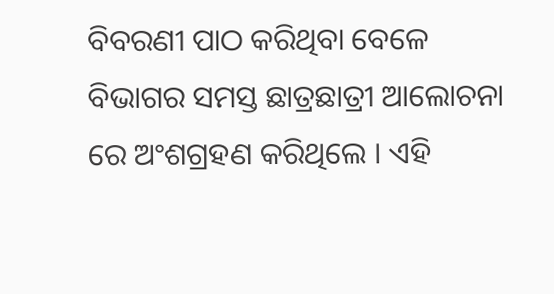ବିବରଣୀ ପାଠ କରିଥିବା ବେଳେ ବିଭାଗର ସମସ୍ତ ଛାତ୍ରଛାତ୍ରୀ ଆଲୋଚନା ରେ ଅଂଶଗ୍ରହଣ କରିଥିଲେ । ଏହି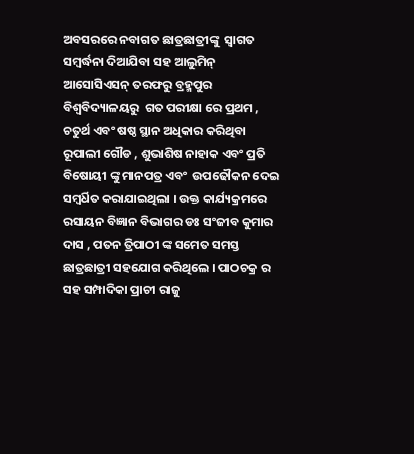ଅବସରରେ ନବାଗତ ଛାତ୍ରଛାତ୍ରୀଙ୍କୁ  ସ୍ବାଗତ ସମ୍ବର୍ଦ୍ଧନା ଦିଆଯିବା ସହ ଆଲୁମିନ୍ ଆସୋସିଏସନ୍ ତରଫରୁ ବ୍ରହ୍ମପୁର ବିଶ୍ଵବିଦ୍ୟାଳୟରୁ  ଗତ ପରୀକ୍ଷା ରେ ପ୍ରଥମ , ଚତୁର୍ଥ ଏବଂ ଷଷ୍ଠ ସ୍ଥାନ ଅଧିକାର କରିଥିବା ରୂପାଲୀ ଗୌଡ , ଶୁଭାଶିଷ ନାହାକ ଏବଂ ପ୍ରତି ବିଷୋୟୀ ଙ୍କୁ ମାନପତ୍ର ଏବଂ  ଉପଢୌକନ ଦେଇ ସମ୍ବର୍ଧିତ କରାଯାଇଥିଲା । ଉକ୍ତ କାର୍ଯ୍ୟକ୍ରମରେ ରସାୟନ ବିଜ୍ଞାନ ବିଭାଗର ଡଃ ସଂଜୀବ କୁମାର ଦାସ , ପତନ ତ୍ରିପାଠୀ ଙ୍କ ସମେତ ସମସ୍ତ ଛାତ୍ରଛାତ୍ରୀ ସହଯୋଗ କରିଥିଲେ । ପାଠଚକ୍ର ର ସହ ସମ୍ପାଦିକା ପ୍ରାଚୀ ରାଜୁ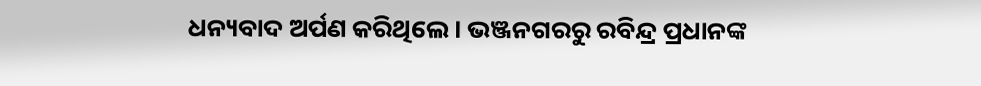ଧନ୍ୟବାଦ ଅର୍ପଣ କରିଥିଲେ । ଭଞ୍ଜନଗରରୁ ରବିନ୍ଦ୍ର ପ୍ରଧାନଙ୍କ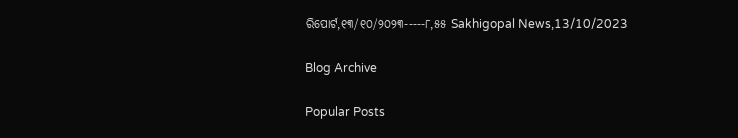ରିପୋର୍ଟ,୧୩/୧୦/୨୦୨୩-----୮,୫୫ Sakhigopal News,13/10/2023

Blog Archive

Popular Posts